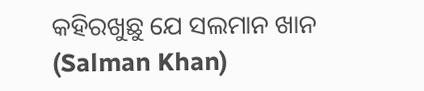କହିରଖୁଛୁ ଯେ ସଲମାନ ଖାନ (Salman Khan)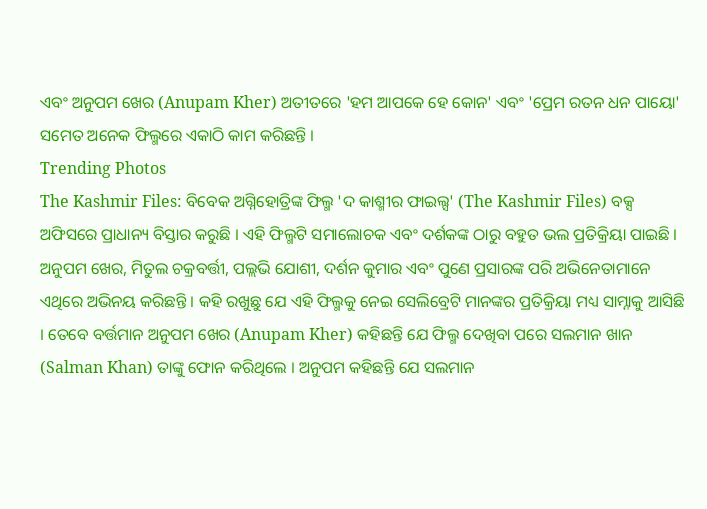ଏବଂ ଅନୁପମ ଖେର (Anupam Kher) ଅତୀତରେ 'ହମ ଆପକେ ହେ କୋନ' ଏବଂ 'ପ୍ରେମ ରତନ ଧନ ପାୟୋ' ସମେତ ଅନେକ ଫିଲ୍ମରେ ଏକାଠି କାମ କରିଛନ୍ତି ।
Trending Photos
The Kashmir Files: ବିବେକ ଅଗ୍ନିହୋତ୍ରିଙ୍କ ଫିଲ୍ମ 'ଦ କାଶ୍ମୀର ଫାଇଲ୍ସ' (The Kashmir Files) ବକ୍ସ ଅଫିସରେ ପ୍ରାଧାନ୍ୟ ବିସ୍ତାର କରୁଛି । ଏହି ଫିଲ୍ମଟି ସମାଲୋଚକ ଏବଂ ଦର୍ଶକଙ୍କ ଠାରୁ ବହୁତ ଭଲ ପ୍ରତିକ୍ରିୟା ପାଇଛି । ଅନୁପମ ଖେର, ମିତୁଲ ଚକ୍ରବର୍ତ୍ତୀ, ପଲ୍ଲଭି ଯୋଶୀ, ଦର୍ଶନ କୁମାର ଏବଂ ପୁଣେ ପ୍ରସାରଙ୍କ ପରି ଅଭିନେତାମାନେ ଏଥିରେ ଅଭିନୟ କରିଛନ୍ତି । କହି ରଖୁଛୁ ଯେ ଏହି ଫିଲ୍ମକୁ ନେଇ ସେଲିବ୍ରେଟି ମାନଙ୍କର ପ୍ରତିକ୍ରିୟା ମଧ୍ୟ ସାମ୍ନାକୁ ଆସିଛି । ତେବେ ବର୍ତ୍ତମାନ ଅନୁପମ ଖେର (Anupam Kher) କହିଛନ୍ତି ଯେ ଫିଲ୍ମ ଦେଖିବା ପରେ ସଲମାନ ଖାନ (Salman Khan) ତାଙ୍କୁ ଫୋନ କରିଥିଲେ । ଅନୁପମ କହିଛନ୍ତି ଯେ ସଲମାନ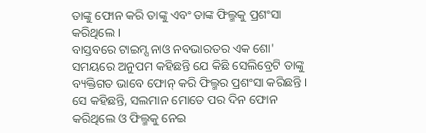ତାଙ୍କୁ ଫୋନ କରି ତାଙ୍କୁ ଏବଂ ତାଙ୍କ ଫିଲ୍ମକୁ ପ୍ରଶଂସା କରିଥିଲେ ।
ବାସ୍ତବରେ ଟାଇମ୍ସ ନାଓ ନବଭାରତର ଏକ ଶୋ' ସମୟରେ ଅନୁପମ କହିଛନ୍ତି ଯେ କିଛି ସେଲିବ୍ରେଟି ତାଙ୍କୁ ବ୍ୟକ୍ତିଗତ ଭାବେ ଫୋନ୍ କରି ଫିଲ୍ମର ପ୍ରଶଂସା କରିଛନ୍ତି । ସେ କହିଛନ୍ତି, ସଲମାନ ମୋତେ ପର ଦିନ ଫୋନ କରିଥିଲେ ଓ ଫିଲ୍ମକୁ ନେଇ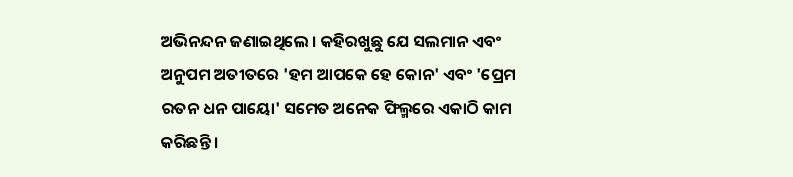ଅଭିନନ୍ଦନ ଜଣାଇଥିଲେ । କହିରଖୁଛୁ ଯେ ସଲମାନ ଏବଂ ଅନୁପମ ଅତୀତରେ 'ହମ ଆପକେ ହେ କୋନ' ଏବଂ 'ପ୍ରେମ ରତନ ଧନ ପାୟୋ' ସମେତ ଅନେକ ଫିଲ୍ମରେ ଏକାଠି କାମ କରିଛନ୍ତି ।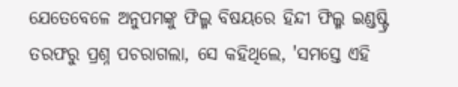ଯେତେବେଳେ ଅନୁପମଙ୍କୁ ଫିଲ୍ମ ବିଷୟରେ ହିନ୍ଦୀ ଫିଲ୍ମ ଇଣ୍ଡଷ୍ଟ୍ରି ତରଫରୁ ପ୍ରଶ୍ନ ପଚରାଗଲା, ସେ କହିଥିଲେ, 'ସମସ୍ତେ ଏହି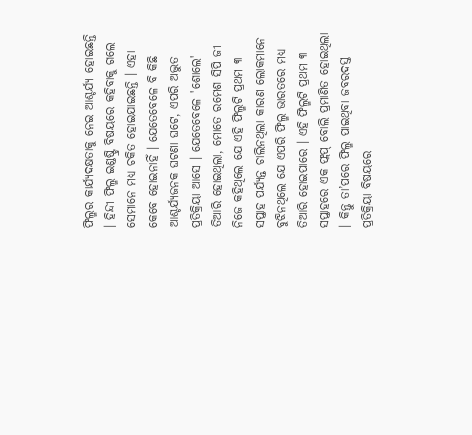ଫିଲ୍ମର କାର୍ଯ୍ୟଦକ୍ଷତାକୁ ନେଇ ଆଶ୍ଚର୍ଯ୍ୟ ହୋଇଛନ୍ତି । ହିନ୍ଦୀ ଫିଲ୍ମ ଇଣ୍ଡଷ୍ଟ୍ରି ବିଷୟରେ କହିବାକୁ ଗଲେ ସେମାନେ ମଧ୍ୟ ଚକିତ ହୋଇଯାଇଛନ୍ତି । ଏହା କେବେ ହୋଇନାହିଁ । ଯେତେବେଳେ ବି କିଛି ଆଶ୍ଚର୍ଯ୍ୟଜନକ ଘଟଣା ଘଟେ, ଏପରି ଅଦ୍ଭୁତ ପ୍ରତିକ୍ରିୟା ଆସେ । ଯେତେବେଳେ 'ଶୋଲେ' ତିଆରି ହୋଇଥିଲା, ମୋତେ ରମେଶ ସିପି ଜୀ ନିଜେ କହିଥିଲେ ଯେ ଏହି ଫିଲ୍ମଟି ପ୍ରଥମ ୩ ସପ୍ତାହ ପର୍ଯ୍ୟନ୍ତ ଚାଲିନଥିଲା କାରଣ ଲୋକମାନେ ବୁଝିନଥିଲେ ଯେ ଏପରି ଫିଲ୍ମ ଭାରତରେ ମଧ୍ୟ ତିଆରି ହୋଇପାରେ । ଏହି ଫିଲ୍ମଟି ପ୍ରଥମ ୩ ସପ୍ତାହରେ ଏକ ଫ୍ଲପ୍ ବୋଲି ପ୍ରମାଣିତ ହୋଇଥିଲା । କିନ୍ତୁ ତା’ପରେ ଫିଲ୍ମ ପାଇଥିବା ଜବରଦସ୍ତ ପ୍ରତିକ୍ରିୟା ବିଷୟରେ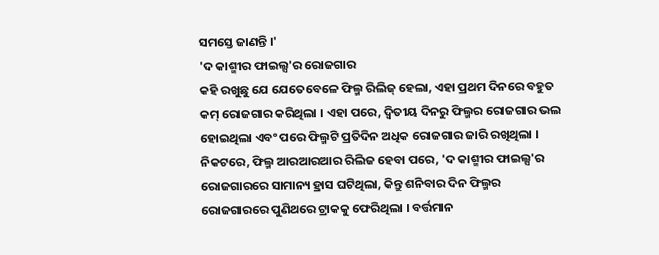ସମସ୍ତେ ଜାଣନ୍ତି ।'
'ଦ କାଶ୍ମୀର ଫାଇଲ୍ସ'ର ରୋଜଗାର
କହି ରଖୁଛୁ ଯେ ଯେତେବେଳେ ଫିଲ୍ମ ରିଲିଜ୍ ହେଲା, ଏହା ପ୍ରଥମ ଦିନରେ ବହୁତ କମ୍ ରୋଜଗାର କରିଥିଲା । ଏହା ପରେ, ଦ୍ୱିତୀୟ ଦିନରୁ ଫିଲ୍ମର ରୋଜଗାର ଭଲ ହୋଇଥିଲା ଏବଂ ପରେ ଫିଲ୍ମଟି ପ୍ରତିଦିନ ଅଧିକ ରୋଜଗାର ଜାରି ରଖିଥିଲା । ନିକଟରେ, ଫିଲ୍ମ ଆରଆରଆର ରିଲିଜ ହେବା ପରେ, 'ଦ କାଶ୍ମୀର ଫାଇଲ୍ସ'ର ରୋଜଗାରରେ ସାମାନ୍ୟ ହ୍ରାସ ଘଟିଥିଲା, କିନ୍ତୁ ଶନିବାର ଦିନ ଫିଲ୍ମର ରୋଜଗାରରେ ପୁଣିଥରେ ଟ୍ରାକକୁ ଫେରିଥିଲା । ବର୍ତ୍ତମାନ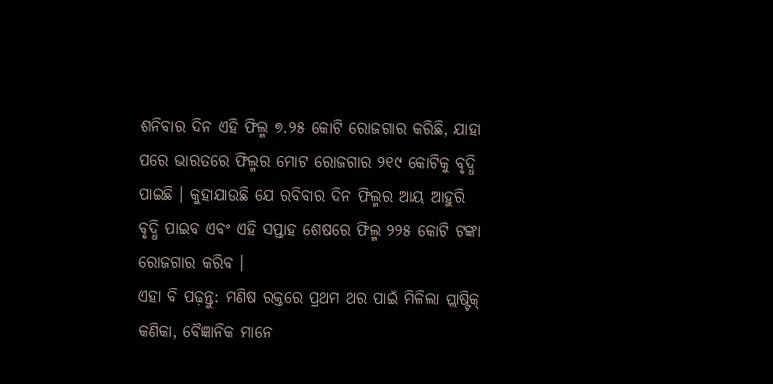ଶନିବାର ଦିନ ଏହି ଫିଲ୍ମ ୭.୨୫ କୋଟି ରୋଜଗାର କରିଛି, ଯାହା ପରେ ଭାରତରେ ଫିଲ୍ମର ମୋଟ ରୋଜଗାର ୨୧୯ କୋଟିକୁ ବୃଦ୍ଧି ପାଇଛି । କୁହାଯାଉଛି ଯେ ରବିବାର ଦିନ ଫିଲ୍ମର ଆୟ ଆହୁରି ବୃଦ୍ଧି ପାଇବ ଏବଂ ଏହି ସପ୍ତାହ ଶେଷରେ ଫିଲ୍ମ ୨୨୫ କୋଟି ଟଙ୍କା ରୋଜଗାର କରିବ ।
ଏହା ବି ପଢ଼ନ୍ତୁ: ମଣିଷ ରକ୍ତରେ ପ୍ରଥମ ଥର ପାଇଁ ମିଳିଲା ପ୍ଲାଷ୍ଟିକ୍ କଣିକା, ବୈଜ୍ଞାନିକ ମାନେ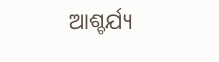ଆଶ୍ଚର୍ଯ୍ୟ